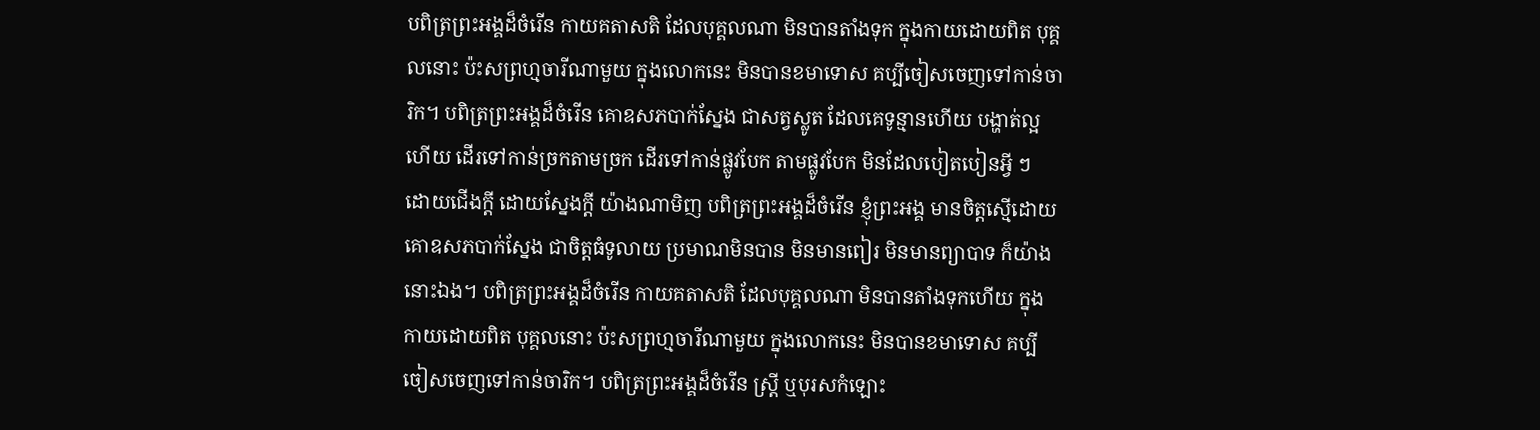បពិត្រព្រះអង្គដ៏ចំរើន កាយគតាសតិ ដែលបុគ្គលណា មិនបានតាំងទុក ក្នុងកាយដោយពិត បុគ្គលនោះ ប៉ះសព្រហ្មចារីណាមួយ ក្នុងលោកនេះ មិនបានខមាទោស គប្បីចៀសចេញទៅកាន់ចារិក។ បពិត្រព្រះអង្គដ៏ចំរើន គោឧសភបាក់ស្នែង ជាសត្វស្លូត ដែលគេទូន្មានហើយ បង្ហាត់ល្អហើយ ដើរទៅកាន់ច្រកតាមច្រក ដើរទៅកាន់ផ្លូវបែក តាមផ្លូវបែក មិនដែលបៀតបៀនអ្វី ៗ ដោយជើងក្តី ដោយស្នែងក្តី យ៉ាងណាមិញ បពិត្រព្រះអង្គដ៏ចំរើន ខ្ញុំព្រះអង្គ មានចិត្តស្មើដោយគោឧសភបាក់ស្នែង ជាចិត្តធំទូលាយ ប្រមាណមិនបាន មិនមានពៀរ មិនមានព្យាបាទ ក៏យ៉ាងនោះឯង។ បពិត្រព្រះអង្គដ៏ចំរើន កាយគតាសតិ ដែលបុគ្គលណា មិនបានតាំងទុកហើយ ក្នុងកាយដោយពិត បុគ្គលនោះ ប៉ះសព្រហ្មចារីណាមួយ ក្នុងលោកនេះ មិនបានខមាទោស គប្បីចៀសចេញទៅកាន់ចារិក។ បពិត្រព្រះអង្គដ៏ចំរើន ស្រ្តី ឬបុរសកំឡោះ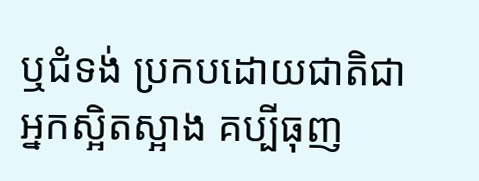ឬជំទង់ ប្រកបដោយជាតិជាអ្នកស្អិតស្អាង គប្បីធុញ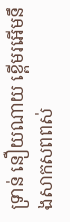ទ្រាន់ នឿយណាយ ខ្ពើមរអើមនឹងសាកសពពស់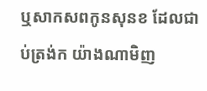ឬសាកសពកូនសុនខ ដែលជាប់ត្រង់ក យ៉ាងណាមិញ